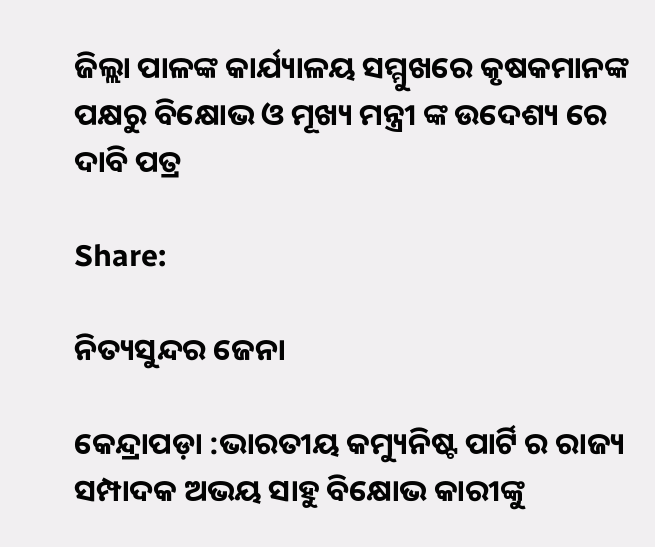ଜିଲ୍ଲା ପାଳଙ୍କ କାର୍ଯ୍ୟାଳୟ ସମ୍ମୁଖରେ କୃଷକମାନଙ୍କ ପକ୍ଷରୁ ବିକ୍ଷୋଭ ଓ ମୂଖ୍ୟ ମନ୍ତ୍ରୀ ଙ୍କ ଉଦେଶ୍ୟ ରେ ଦାବି ପତ୍ର

Share:

ନିତ୍ୟସୁନ୍ଦର ଜେନା

କେନ୍ଦ୍ରାପଡ଼ା :ଭାରତୀୟ କମ୍ୟୁନିଷ୍ଟ ପାର୍ଟି ର ରାଜ୍ୟ ସମ୍ପାଦକ ଅଭୟ ସାହୁ ବିକ୍ଷୋଭ କାରୀଙ୍କୁ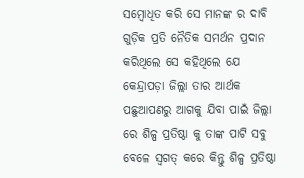ସମ୍ବୋଧିତ କରି ସେ ମାନଙ୍କ ର ଦାବି ଗୁଡ଼ିକ ପ୍ରତି ନୈତିକ ସମର୍ଥନ ପ୍ରଦାନ କରିଥିଲେ ସେ କହିଥିଲେ ଯେ କେନ୍ଦ୍ରାପଡ଼ା ଜିଲ୍ଲା ତାର ଆର୍ଥକ ପଛୁଆପଣରୁ ଆଗକୁ ଯିବା ପାଇଁ ଜିଲ୍ଲା ରେ ଶିଳ୍ପ ପ୍ରତିଷ୍ଠା କୁ ତାଙ୍କ ପାଟି ସବୁ ବେଳେ ସ୍ଵଗତ୍ କରେ କିନ୍ତୁ ଶିଳ୍ପ ପ୍ରତିଷ୍ଠା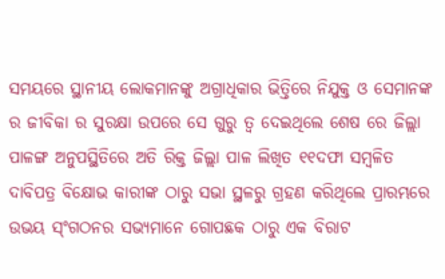ସମୟରେ ସ୍ଥାନୀୟ ଲୋକମାନଙ୍କୁ ଅଗ୍ରାଧିକାର ଭିତ୍ତିରେ ନିଯୁକ୍ତ ଓ ସେମାନଙ୍କ ର ଜୀବିକା ର ସୁରକ୍ଷା ଉପରେ ସେ ଗୁରୁ ତ୍ୱ ଦେଇଥିଲେ ଶେଷ ରେ ଜିଲ୍ଲା ପାଳଙ୍ଗ ଅନୁପସ୍ଥିତିରେ ଅତି ରିକ୍ତ ଜିଲ୍ଲା ପାଳ ଲିଖିତ ୧୧ଦଫା ସମ୍ବଳିତ ଦାବିପତ୍ର ବିକ୍ଷୋଭ କାରୀଙ୍କ ଠାରୁ ସଭା ସ୍ଥଳରୁ ଗ୍ରହଣ କରିଥିଲେ ପ୍ରାରମ୍ଭରେ ଉଭୟ ସ୍ଂଗଠନର ସଭ୍ୟମାନେ ଗୋପଛକ ଠାରୁ ଏକ ବିରାଟ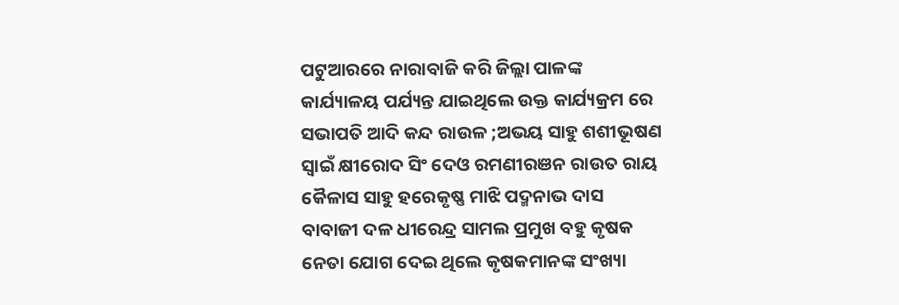ପଟୁଆରରେ ନାରାବାଜି କରି ଜିଲ୍ଲା ପାଳଙ୍କ କାର୍ଯ୍ୟାଳୟ ପର୍ଯ୍ୟନ୍ତ ଯାଇଥିଲେ ଉକ୍ତ କାର୍ଯ୍ୟକ୍ରମ ରେ ସଭାପତି ଆଦି କନ୍ଦ ରାଉଳ ;ଅଭୟ ସାହୁ ଶଶୀଭୂଷଣ ସ୍ବାଇଁ କ୍ଷୀରୋଦ ସିଂ ଦେଓ ରମଣୀରଞନ ରାଉତ ରାୟ କୈଳାସ ସାହୁ ହରେକୃଷ୍ଣ ମାଝି ପଦ୍ମନାଭ ଦାସ ବାବାଜୀ ଦଳ ଧୀରେନ୍ଦ୍ର ସାମଲ ପ୍ରମୁଖ ବହୁ କୃଷକ ନେତା ଯୋଗ ଦେଇ ଥିଲେ କୃଷକମାନଙ୍କ ସଂଖ୍ୟା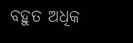ବହୁତ ଅଧିକ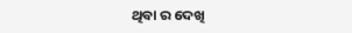ଥିବା ର ଦେଖି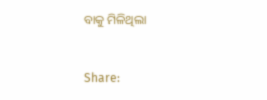ବାକୁ ମିଳିଥିଲା


Share: